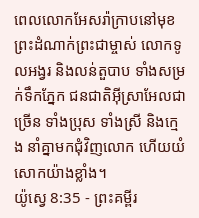ពេលលោកអែសរ៉ាក្រាបនៅមុខព្រះដំណាក់ព្រះជាម្ចាស់ លោកទូលអង្វរ និងលន់តួបាប ទាំងសម្រក់ទឹកភ្នែក ជនជាតិអ៊ីស្រាអែលជាច្រើន ទាំងប្រុស ទាំងស្រី និងក្មេង នាំគ្នាមកជុំវិញលោក ហើយយំសោកយ៉ាងខ្លាំង។
យ៉ូស្វេ 8:35 - ព្រះគម្ពីរ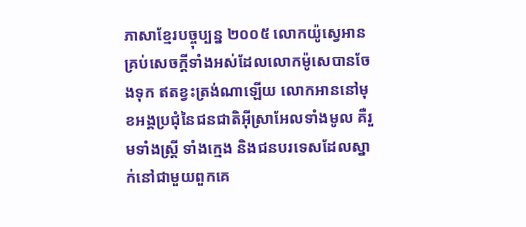ភាសាខ្មែរបច្ចុប្បន្ន ២០០៥ លោកយ៉ូស្វេអានគ្រប់សេចក្ដីទាំងអស់ដែលលោកម៉ូសេបានចែងទុក ឥតខ្វះត្រង់ណាឡើយ លោកអាននៅមុខអង្គប្រជុំនៃជនជាតិអ៊ីស្រាអែលទាំងមូល គឺរួមទាំងស្ត្រី ទាំងក្មេង និងជនបរទេសដែលស្នាក់នៅជាមួយពួកគេ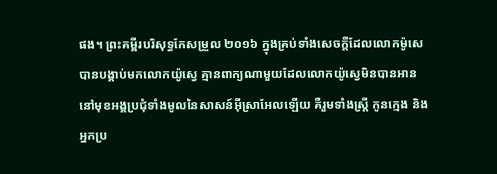ផង។ ព្រះគម្ពីរបរិសុទ្ធកែសម្រួល ២០១៦ ក្នុងគ្រប់ទាំងសេចក្ដីដែលលោកម៉ូសេបានបង្គាប់មកលោកយ៉ូស្វេ គ្មានពាក្យណាមួយដែលលោកយ៉ូស្វេមិនបានអាន នៅមុខអង្គប្រជុំទាំងមូលនៃសាសន៍អ៊ីស្រាអែលឡើយ គឺរួមទាំងស្ត្រី កូនក្មេង និងអ្នកប្រ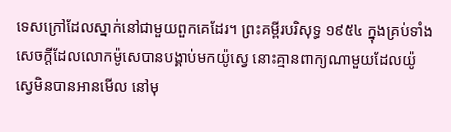ទេសក្រៅដែលស្នាក់នៅជាមួយពួកគេដែរ។ ព្រះគម្ពីរបរិសុទ្ធ ១៩៥៤ ក្នុងគ្រប់ទាំងសេចក្ដីដែលលោកម៉ូសេបានបង្គាប់មកយ៉ូស្វេ នោះគ្មានពាក្យណាមួយដែលយ៉ូស្វេមិនបានអានមើល នៅមុ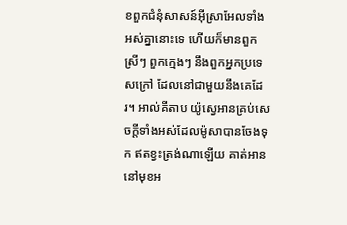ខពួកជំនុំសាសន៍អ៊ីស្រាអែលទាំងអស់គ្នានោះទេ ហើយក៏មានពួកស្រីៗ ពួកក្មេងៗ នឹងពួកអ្នកប្រទេសក្រៅ ដែលនៅជាមួយនឹងគេដែរ។ អាល់គីតាប យ៉ូស្វេអានគ្រប់សេចក្តីទាំងអស់ដែលម៉ូសាបានចែងទុក ឥតខ្វះត្រង់ណាឡើយ គាត់អាននៅមុខអ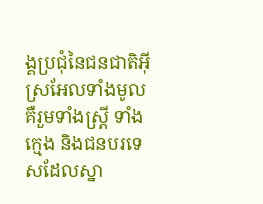ង្គប្រជុំនៃជនជាតិអ៊ីស្រអែលទាំងមូល គឺរួមទាំងស្ត្រី ទាំងក្មេង និងជនបរទេសដែលស្នា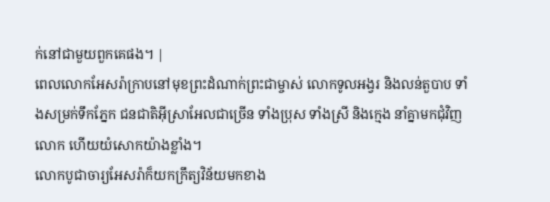ក់នៅជាមួយពួកគេផង។ |
ពេលលោកអែសរ៉ាក្រាបនៅមុខព្រះដំណាក់ព្រះជាម្ចាស់ លោកទូលអង្វរ និងលន់តួបាប ទាំងសម្រក់ទឹកភ្នែក ជនជាតិអ៊ីស្រាអែលជាច្រើន ទាំងប្រុស ទាំងស្រី និងក្មេង នាំគ្នាមកជុំវិញលោក ហើយយំសោកយ៉ាងខ្លាំង។
លោកបូជាចារ្យអែសរ៉ាក៏យកក្រឹត្យវិន័យមកខាង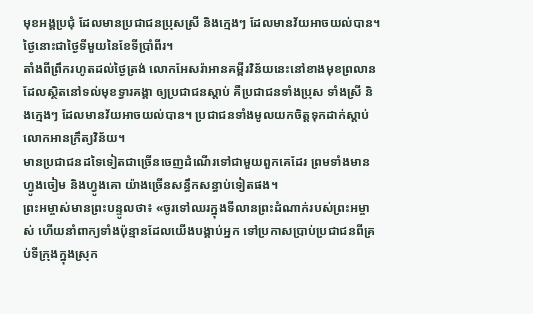មុខអង្គប្រជុំ ដែលមានប្រជាជនប្រុសស្រី និងក្មេងៗ ដែលមានវ័យអាចយល់បាន។ ថ្ងៃនោះជាថ្ងៃទីមួយនៃខែទីប្រាំពីរ។
តាំងពីព្រឹករហូតដល់ថ្ងៃត្រង់ លោកអែសរ៉ាអានគម្ពីរវិន័យនេះនៅខាងមុខព្រលាន ដែលស្ថិតនៅទល់មុខទ្វារគង្គា ឲ្យប្រជាជនស្ដាប់ គឺប្រជាជនទាំងប្រុស ទាំងស្រី និងក្មេងៗ ដែលមានវ័យអាចយល់បាន។ ប្រជាជនទាំងមូលយកចិត្តទុកដាក់ស្ដាប់លោកអានក្រឹត្យវិន័យ។
មានប្រជាជនដទៃទៀតជាច្រើនចេញដំណើរទៅជាមួយពួកគេដែរ ព្រមទាំងមានហ្វូងចៀម និងហ្វូងគោ យ៉ាងច្រើនសន្ធឹកសន្ធាប់ទៀតផង។
ព្រះអម្ចាស់មានព្រះបន្ទូលថា៖ «ចូរទៅឈរក្នុងទីលានព្រះដំណាក់របស់ព្រះអម្ចាស់ ហើយនាំពាក្យទាំងប៉ុន្មានដែលយើងបង្គាប់អ្នក ទៅប្រកាសប្រាប់ប្រជាជនពីគ្រប់ទីក្រុងក្នុងស្រុក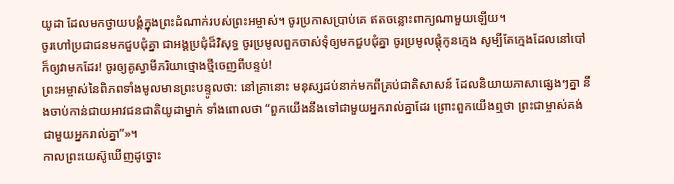យូដា ដែលមកថ្វាយបង្គំក្នុងព្រះដំណាក់របស់ព្រះអម្ចាស់។ ចូរប្រកាសប្រាប់គេ ឥតចន្លោះពាក្យណាមួយឡើយ។
ចូរហៅប្រជាជនមកជួបជុំគ្នា ជាអង្គប្រជុំដ៏វិសុទ្ធ ចូរប្រមូលពួកចាស់ទុំឲ្យមកជួបជុំគ្នា ចូរប្រមូលផ្ដុំកូនក្មេង សូម្បីតែក្មេងដែលនៅបៅក៏ឲ្យវាមកដែរ! ចូរឲ្យគូស្វាមីភរិយាថ្មោងថ្មីចេញពីបន្ទប់!
ព្រះអម្ចាស់នៃពិភពទាំងមូលមានព្រះបន្ទូលថា: នៅគ្រានោះ មនុស្សដប់នាក់មកពីគ្រប់ជាតិសាសន៍ ដែលនិយាយភាសាផ្សេងៗគ្នា នឹងចាប់កាន់ជាយអាវជនជាតិយូដាម្នាក់ ទាំងពោលថា “ពួកយើងនឹងទៅជាមួយអ្នករាល់គ្នាដែរ ព្រោះពួកយើងឮថា ព្រះជាម្ចាស់គង់ជាមួយអ្នករាល់គ្នា”»។
កាលព្រះយេស៊ូឃើញដូច្នោះ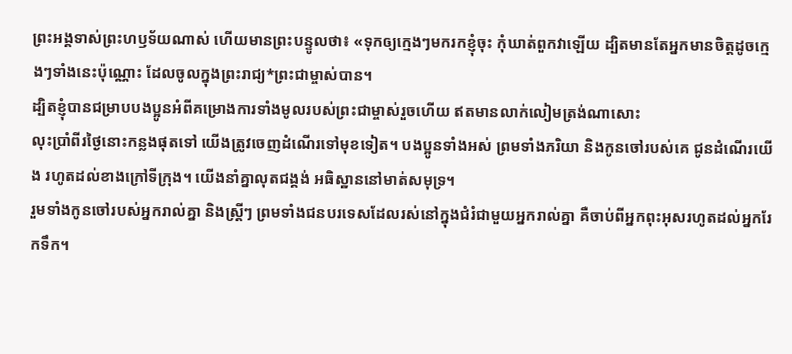ព្រះអង្គទាស់ព្រះហឫទ័យណាស់ ហើយមានព្រះបន្ទូលថា៖ «ទុកឲ្យក្មេងៗមករកខ្ញុំចុះ កុំឃាត់ពួកវាឡើយ ដ្បិតមានតែអ្នកមានចិត្តដូចក្មេងៗទាំងនេះប៉ុណ្ណោះ ដែលចូលក្នុងព្រះរាជ្យ*ព្រះជាម្ចាស់បាន។
ដ្បិតខ្ញុំបានជម្រាបបងប្អូនអំពីគម្រោងការទាំងមូលរបស់ព្រះជាម្ចាស់រួចហើយ ឥតមានលាក់លៀមត្រង់ណាសោះ
លុះប្រាំពីរថ្ងៃនោះកន្លងផុតទៅ យើងត្រូវចេញដំណើរទៅមុខទៀត។ បងប្អូនទាំងអស់ ព្រមទាំងភរិយា និងកូនចៅរបស់គេ ជូនដំណើរយើង រហូតដល់ខាងក្រៅទីក្រុង។ យើងនាំគ្នាលុតជង្គង់ អធិស្ឋាននៅមាត់សមុទ្រ។
រួមទាំងកូនចៅរបស់អ្នករាល់គ្នា និងស្ត្រីៗ ព្រមទាំងជនបរទេសដែលរស់នៅក្នុងជំរំជាមួយអ្នករាល់គ្នា គឺចាប់ពីអ្នកពុះអុសរហូតដល់អ្នករែកទឹក។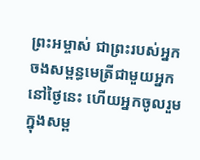ព្រះអម្ចាស់ ជាព្រះរបស់អ្នក ចងសម្ពន្ធមេត្រីជាមួយអ្នកនៅថ្ងៃនេះ ហើយអ្នកចូលរួមក្នុងសម្ព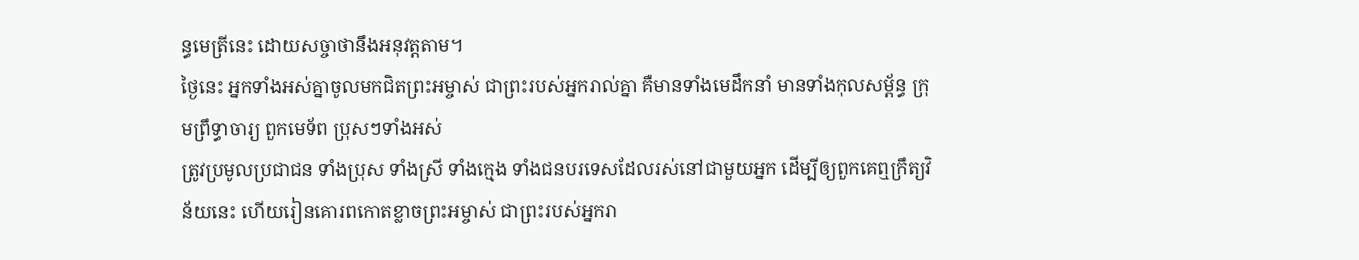ន្ធមេត្រីនេះ ដោយសច្ចាថានឹងអនុវត្តតាម។
ថ្ងៃនេះ អ្នកទាំងអស់គ្នាចូលមកជិតព្រះអម្ចាស់ ជាព្រះរបស់អ្នករាល់គ្នា គឺមានទាំងមេដឹកនាំ មានទាំងកុលសម្ព័ន្ធ ក្រុមព្រឹទ្ធាចារ្យ ពួកមេទ័ព ប្រុសៗទាំងអស់
ត្រូវប្រមូលប្រជាជន ទាំងប្រុស ទាំងស្រី ទាំងក្មេង ទាំងជនបរទេសដែលរស់នៅជាមួយអ្នក ដើម្បីឲ្យពួកគេឮក្រឹត្យវិន័យនេះ ហើយរៀនគោរពកោតខ្លាចព្រះអម្ចាស់ ជាព្រះរបស់អ្នករា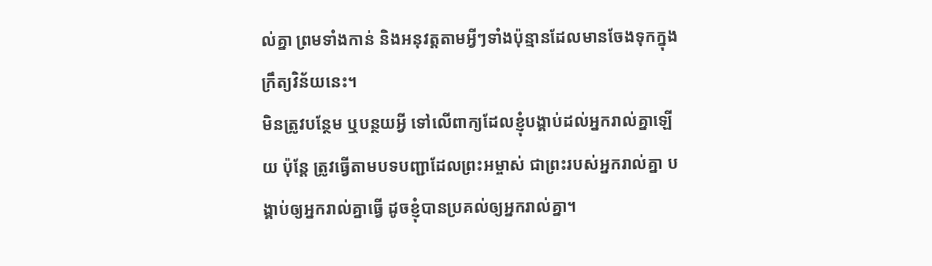ល់គ្នា ព្រមទាំងកាន់ និងអនុវត្តតាមអ្វីៗទាំងប៉ុន្មានដែលមានចែងទុកក្នុងក្រឹត្យវិន័យនេះ។
មិនត្រូវបន្ថែម ឬបន្ថយអ្វី ទៅលើពាក្យដែលខ្ញុំបង្គាប់ដល់អ្នករាល់គ្នាឡើយ ប៉ុន្តែ ត្រូវធ្វើតាមបទបញ្ជាដែលព្រះអម្ចាស់ ជាព្រះរបស់អ្នករាល់គ្នា បង្គាប់ឲ្យអ្នករាល់គ្នាធ្វើ ដូចខ្ញុំបានប្រគល់ឲ្យអ្នករាល់គ្នា។